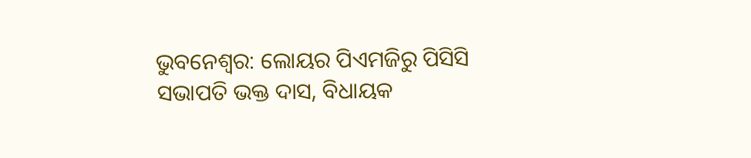ଭୁବନେଶ୍ୱର: ଲୋୟର ପିଏମଜିରୁ ପିସିସି ସଭାପତି ଭକ୍ତ ଦାସ, ବିଧାୟକ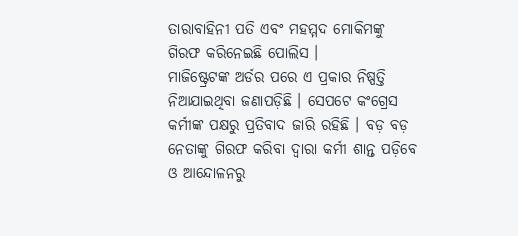ତାରାବାହିନୀ ପତି ଏବଂ ମହମ୍ମଦ ମୋକିମଙ୍କୁ ଗିରଫ କରିନେଇଛି ପୋଲିସ ।
ମାଜିଷ୍ଟ୍ରେଟଙ୍କ ଅର୍ଡର ପରେ ଏ ପ୍ରକାର ନିଷ୍ପତ୍ତି ନିଆଯାଇଥିବା ଜଣାପଡ଼ିଛି । ସେପଟେ କଂଗ୍ରେସ କର୍ମୀଙ୍କ ପକ୍ଷରୁ ପ୍ରତିବାଦ ଜାରି ରହିଛି । ବଡ଼ ବଡ଼ ନେତାଙ୍କୁ ଗିରଫ କରିବା ଦ୍ୱାରା କର୍ମୀ ଶାନ୍ତ ପଡ଼ିବେ ଓ ଆନ୍ଦୋଳନରୁ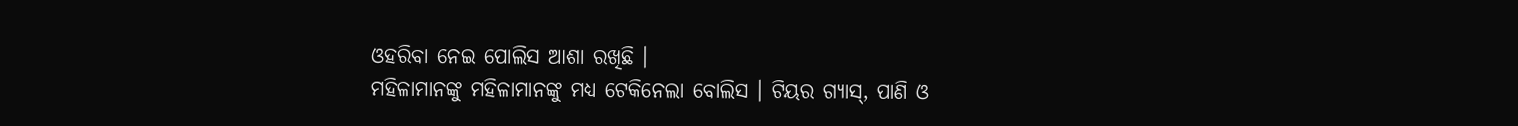ଓହରିବା ନେଇ ପୋଲିସ ଆଶା ରଖିଛି ।
ମହିଳାମାନଙ୍କୁ ମହିଳାମାନଙ୍କୁ ମଧ୍ୟ ଟେକିନେଲା ବୋଲିସ । ଟିୟର ଗ୍ୟାସ୍, ପାଣି ଓ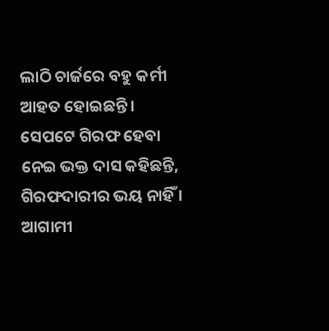ଲାଠି ଚାର୍ଜରେ ବହୁ କର୍ମୀ ଆହତ ହୋଇଛନ୍ତି ।
ସେପଟେ ଗିରଫ ହେବା ନେଇ ଭକ୍ତ ଦାସ କହିଛନ୍ତି, ଗିରଫଦାରୀର ଭୟ ନାହିଁ । ଆଗାମୀ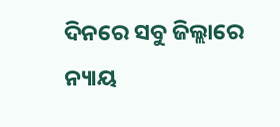ଦିନରେ ସବୁ ଜିଲ୍ଲାରେ ନ୍ୟାୟ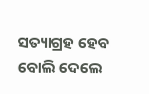ସତ୍ୟାଗ୍ରହ ହେବ ବୋଲି ଦେଲେ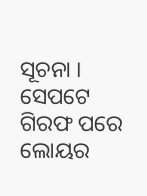ସୂଚନା ।
ସେପଟେ ଗିରଫ ପରେ ଲୋୟର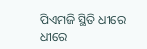ପିଏମଜି ସ୍ଥିତି ଧୀରେ ଧୀରେ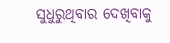ସୁଧୁରୁଥିବାର ଦେଖିବାକୁ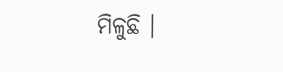ମିଳୁଛି ।